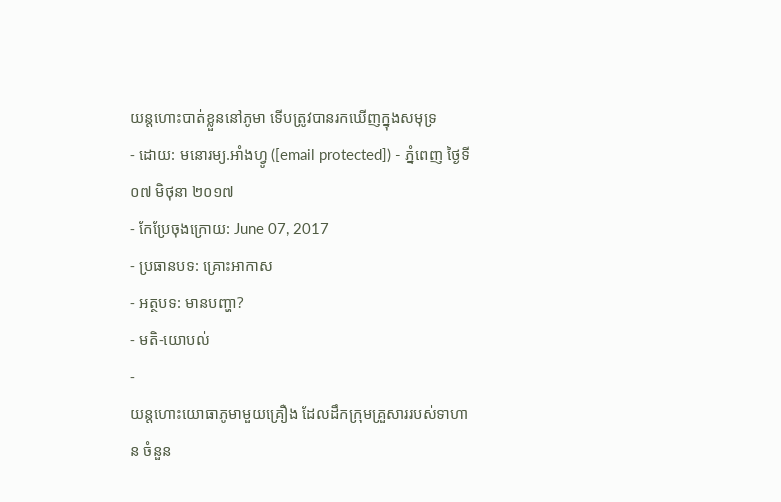យន្តហោះបាត់ខ្លួននៅភូមា ទើបត្រូវបានរកឃើញក្នុងសមុទ្រ
- ដោយ: មនោរម្យ.អាំងហ្វូ ([email protected]) - ភ្នំពេញ ថ្ងៃទី០៧ មិថុនា ២០១៧
- កែប្រែចុងក្រោយ: June 07, 2017
- ប្រធានបទ: គ្រោះអាកាស
- អត្ថបទ: មានបញ្ហា?
- មតិ-យោបល់
-
យន្ដហោះយោធាភូមាមួយគ្រឿង ដែលដឹកក្រុមគ្រួសាររបស់ទាហាន ចំនួន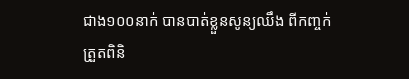ជាង១០០នាក់ បានបាត់ខ្លួនសូន្យឈឹង ពីកញ្ចក់ត្រួតពិនិ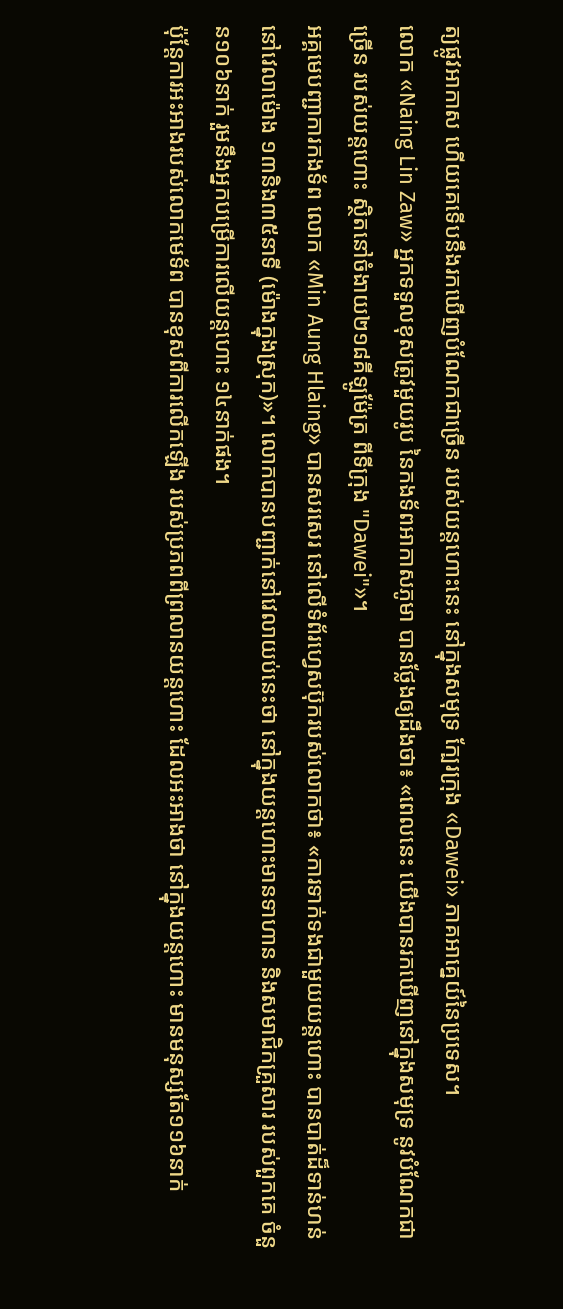ត្យផ្លូវអាកាស ហើយគេទើបនឹងរកឃើញបំណែកជាច្រើន របស់យន្ដហោះនេះ នៅក្នុងសមុទ្រ ក្បែរក្រុង «Dawei» ភាគអាគ្នេយ៍នៃប្រទេស។
លោក «Naing Lin Zaw» អ្នកទទួលខុសត្រូវមួយរូប នៃកងទ័ពអាកាសភូមា បានថ្លែងឲ្យដឹងថា៖ «ពេលនេះ យើងបានរកឃើញនៅក្នុងសមុទ្រ នូវបំណែកជាច្រើន របស់យន្ដហោះ ស្ថិតនៅចំងាយ២១៨គីឡូម៉ែត្រ ពីទីក្រុង "Dawei"»។
អគ្គមេបញ្ជាការកងទ័ព លោក «Min Aung Hlaing» បានសរសេរ នៅលើទំព័រហ្វេសប៊ុករបស់លោកថា៖ «ការទាក់ទងជាមួយយន្ដហោះ បានបាត់ដ៏ទាន់ហន់ នៅវេលាម៉ោង ១៣និង៣៥នាទី (ម៉ោងក្នុងស្រុក)»។ លោកបានបញ្ជាក់នៅវេលាយប់នេះថា នៅក្នុងយន្ដហោះមានទាហាន និងសមាជិកគ្រួសារ របស់ពួកគេ ចំនួន១០៦នាក់ រួមនឹងអ្នកបម្រើការលើយន្ដហោះ ១៤នាក់ផង។
ប៉ុន្តែការអះអាងរបស់លោកមេទ័ព បានខុសពីការលើកឡើង របស់ប្រភពពីព្រលានយន្ដហោះ ដែលអះអាងថា នៅក្នុងយន្ដហោះ មានមនុស្សតែ១១៦នាក់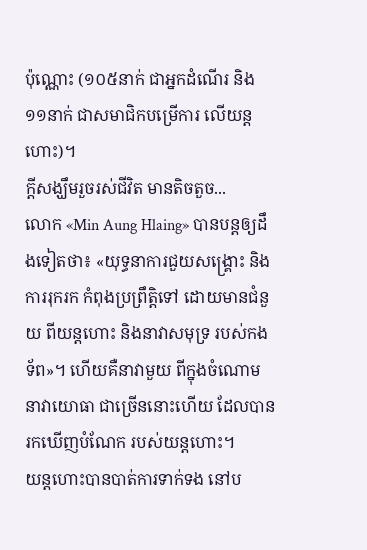ប៉ុណ្ណោះ (១០៥នាក់ ជាអ្នកដំណើរ និង១១នាក់ ជាសមាជិកបម្រើការ លើយន្ដហោះ)។
ក្ដីសង្ឃឹមរួចរស់ជីវិត មានតិចតួច...
លោក «Min Aung Hlaing» បានបន្តឲ្យដឹងទៀតថា៖ «យុទ្ធនាការជួយសង្គ្រោះ និងការរុករក កំពុងប្រព្រឹត្តិទៅ ដោយមានជំនួយ ពីយន្ដហោះ និងនាវាសមុទ្រ របស់កងទ័ព»។ ហើយគឺនាវាមួយ ពីក្នុងចំណោមនាវាយោធា ជាច្រើននោះហើយ ដែលបានរកឃើញបំណែក របស់យន្ដហោះ។
យន្ដហោះបានបាត់ការទាក់ទង នៅប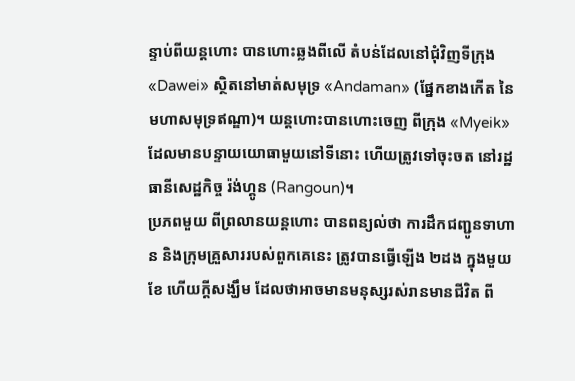ន្ទាប់ពីយន្ដហោះ បានហោះឆ្លងពីលើ តំបន់ដែលនៅជុំវិញទីក្រុង «Dawei» ស្ថិតនៅមាត់សមុទ្រ «Andaman» (ផ្នែកខាងកើត នៃមហាសមុទ្រឥណ្ឌា)។ យន្ដហោះបានហោះចេញ ពីក្រុង «Myeik» ដែលមានបន្ទាយយោធាមួយនៅទីនោះ ហើយត្រូវទៅចុះចត នៅរដ្ឋធានីសេដ្ឋកិច្ច រ៉ង់ហ្គូន (Rangoun)។
ប្រភពមួយ ពីព្រលានយន្ដហោះ បានពន្យល់ថា ការដឹកជញ្ជូនទាហាន និងក្រុមគ្រួសាររបស់ពួកគេនេះ ត្រូវបានធ្វើឡើង ២ដង ក្នុងមួយខែ ហើយក្ដីសង្ឃឹម ដែលថាអាចមានមនុស្សរស់រានមានជីវិត ពី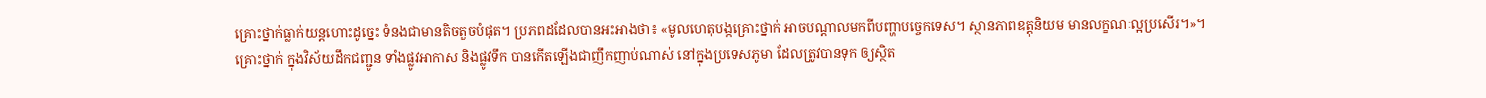គ្រោះថ្នាក់ធ្លាក់យន្ដហោះដូច្នេះ ទំនងជាមានតិចតួចបំផុត។ ប្រភពដដែលបានអះអាងថា៖ «មូលហេតុបង្កគ្រោះថ្នាក់ អាចបណ្ដាលមកពីបញ្ហាបច្ចេកទេស។ ស្ថានភាពឧត្តុនិយម មានលក្ខណៈល្អប្រសើរ។»។
គ្រោះថ្នាក់ ក្នុងវិស័យដឹកជញ្ជូន ទាំងផ្លូវអាកាស និងផ្លូវទឹក បានកើតឡើងជាញឹកញាប់ណាស់ នៅក្នុងប្រទេសភូមា ដែលត្រូវបានទុក ឲ្យស្ថិត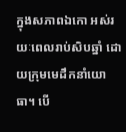ក្នុងសភាពឯកោ អស់រយៈពេលរាប់សិបឆ្នាំ ដោយក្រុមមេដឹកនាំយោធា។ បើ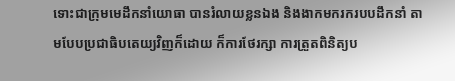ទោះជាក្រុមមេដឹកនាំយោធា បានរំលាយខ្លនឯង និងងាកមករករបបដឹកនាំ តាមបែបប្រជាធិបតេយ្យវិញក៏ដោយ ក៏ការថែរក្សា ការត្រួតពិនិត្យប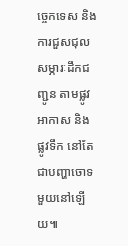ច្ចេកទេស និងការជួសជុលសម្ភារៈដឹកជញ្ជូន តាមផ្លូវអាកាស និងផ្លូវទឹក នៅតែជាបញ្ហាចោទមួយនៅឡើយ៕